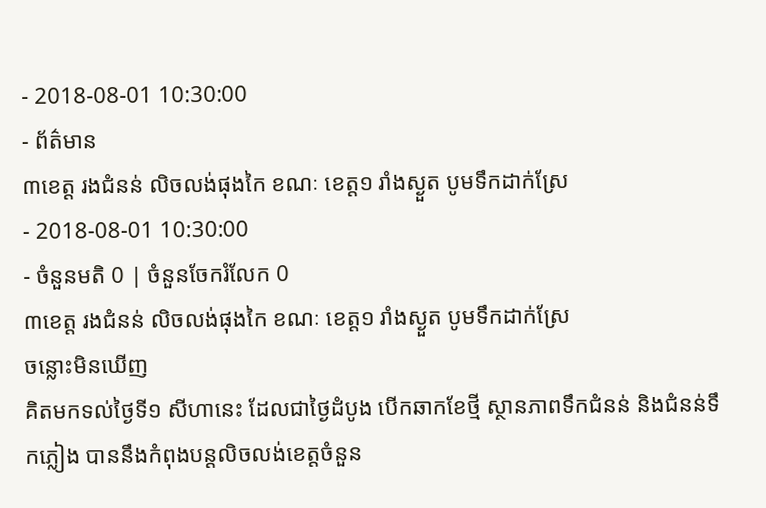- 2018-08-01 10:30:00
- ព័ត៌មាន
៣ខេត្ត រងជំនន់ លិចលង់ផុងកៃ ខណៈ ខេត្ត១ រាំងស្ងួត បូមទឹកដាក់ស្រែ
- 2018-08-01 10:30:00
- ចំនួនមតិ 0 | ចំនួនចែករំលែក 0
៣ខេត្ត រងជំនន់ លិចលង់ផុងកៃ ខណៈ ខេត្ត១ រាំងស្ងួត បូមទឹកដាក់ស្រែ
ចន្លោះមិនឃើញ
គិតមកទល់ថ្ងៃទី១ សីហានេះ ដែលជាថ្ងៃដំបូង បើកឆាកខែថ្មី ស្ថានភាពទឹកជំនន់ និងជំនន់ទឹកភ្លៀង បាននឹងកំពុងបន្តលិចលង់ខេត្តចំនួន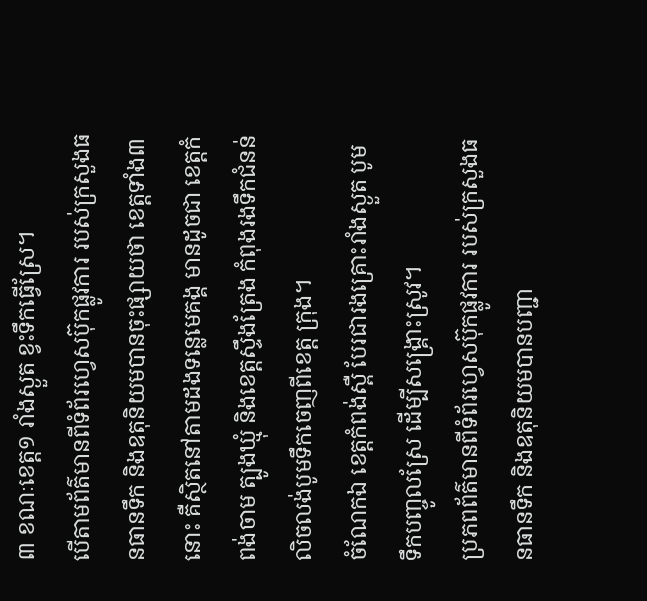៣ ខណៈខេត្ត១ រាំងស្ងួត ខ្វះទឹកធ្វើស្រែ។
បើតាមព័ត៌មានពីទំព័រហ្វេសប៊ុកផ្លូវការ របស់ក្រសួងធនធានទឹក និងឧតុនិយមបានចុះផ្សាយថា ខេត្តទាំង៣នោះ គឺស្ថិតនៅតាមដងទន្លេមេគង្គ មានដូចជា ខេត្តកំពង់ចាម ត្បូងឃ្មុំ និងខេត្តស្ទឹងត្រែង កំពុងរងទឹកជំនន់លិចលង់បូមទឹកចេញពីខេត្ត ក្រុង។
ចំណែកឯ ខេត្តកំពង់ស្ពឺ បែរជារងគ្រោះរាំងស្ងួត បូមទឹកបញ្ចូលស្រែ ដើម្បីសង្គ្រោះស្រូវ។
ប្រភពព័ត៌មានពីទំព័រហ្វេសប៊ុកផ្លូវការ របស់ក្រសួងធនធានទឹក និងឧតុនិយមបានបញ្ជា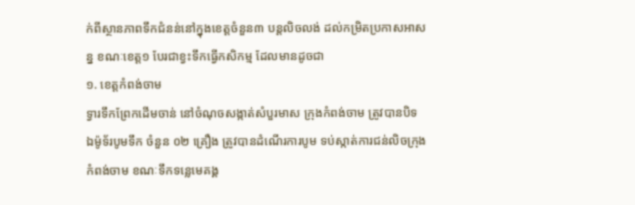ក់ពីស្ថានភាពទឹកជំនន់នៅក្នុងខេត្តចំនួន៣ បន្តលិចលង់ ដល់កម្រិតប្រកាសអាសន្ន ខណៈខេត្ត១ បែរជាខ្វះទឹកធ្វើកសិកម្ម ដែលមានដូចជា
១. ខេត្តកំពង់ចាម
ទ្វារទឹកព្រែកដើមចាន់ នៅចំណុចសង្កាត់សំបួរមាស ក្រុងកំពង់ចាម ត្រូវបានបិទ ឯម៉ូទ័របូមទឹក ចំនួន ០២ គ្រឿង ត្រូវបានដំណើរការបូម ទប់ស្កាត់ការជន់លិចក្រុងកំពង់ចាម ខណៈទឹកទន្លេមេគង្គ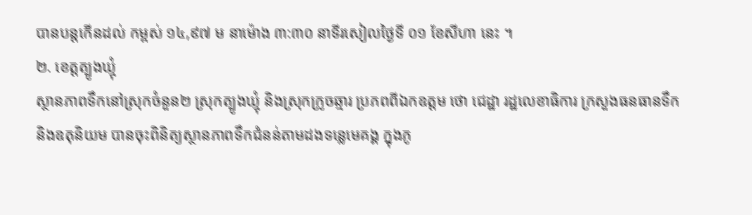បានបន្តកើនដល់ កម្ពស់ ១៤,៩៧ ម នាម៉ោង ៣:៣០ នាទីរសៀលថ្ងៃទី ០១ ខែសីហា នេះ ។
២. ខេត្តត្បូងឃ្មុំ
ស្ថានភាពទឹកនៅស្រុកចំនួន២ ស្រុកត្បូងឃ្មុំ និងស្រុកក្រូចឆ្មារ ប្រភពពីឯកឧត្ដម ថោ ជេដ្ឋា រដ្ឋលេខាធិការ ក្រសួងធនធានទឹក និងឧតុនិយម បានចុះពិនិត្យស្ថានភាពទឹកជំនន់តាមដងទន្លេមេគង្គ ក្នុងភូ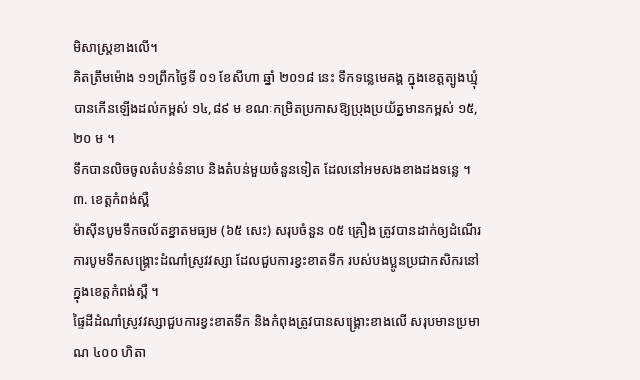មិសាស្ត្រខាងលើ។
គិតត្រឹមម៉ោង ១១ព្រឹកថ្ងៃទី ០១ ខែសីហា ឆ្នាំ ២០១៨ នេះ ទឹកទន្លេមេគង្គ ក្នុងខេត្តត្បូងឃ្មុំ បានកើនឡើងដល់កម្ពស់ ១៤,៨៩ ម ខណៈកម្រិតប្រកាសឱ្យប្រុងប្រយ័ត្នមានកម្ពស់ ១៥,២០ ម ។
ទឹកបានលិចចូលតំបន់ទំនាប និងតំបន់មួយចំនួនទៀត ដែលនៅអមសងខាងដងទន្លេ ។
៣. ខេត្តកំពង់ស្ពឺ
ម៉ាស៊ីនបូមទឹកចល័តខ្នាតមធ្យម (៦៥ សេះ) សរុបចំនួន ០៥ គ្រឿង ត្រូវបានដាក់ឲ្យដំណើរការបូមទឹកសង្គ្រោះដំណាំស្រូវវស្សា ដែលជួបការខ្វះខាតទឹក របស់បងប្អូនប្រជាកសិករនៅក្នុងខេត្តកំពង់ស្ពឺ ។
ផ្ទៃដីដំណាំស្រូវវស្សាជួបការខ្វះខាតទឹក និងកំពុងត្រូវបានសង្គ្រោះខាងលើ សរុបមានប្រមាណ ៤០០ ហិតា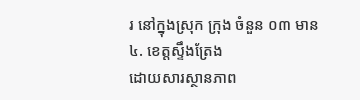រ នៅក្នុងស្រុក ក្រុង ចំនួន ០៣ មាន
៤. ខេត្តស្ទឹងត្រែង
ដោយសារស្ថានភាព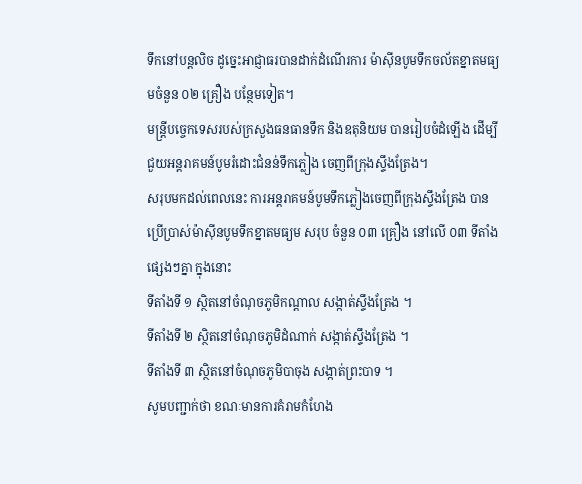ទឹកនៅបន្តលិច ដូច្នេះអាជ្ញាធរបានដាក់ដំណើរការ ម៉ាស៊ីនបូមទឹកចល័តខ្នាតមធ្យមចំនួន ០២ គ្រឿង បន្ថែមទៀត។
មន្ត្រីបច្ចេកទេសរបស់ក្រសួងធនធានទឹក និងឧតុនិយម បានរៀបចំដំឡើង ដើម្បីជួយអន្តរាគមន៍បូមរំដោះជំនន់ទឹកភ្លៀង ចេញពីក្រុងស្ទឹងត្រែង។
សរុបមកដល់ពេលនេះ ការអន្តរាគមន៍បូមទឹកភ្លៀងចេញពីក្រុងស្ទឹងត្រែង បានប្រើប្រាស់ម៉ាស៊ីនបូមទឹកខ្នាតមធ្យម សរុប ចំនួន ០៣ គ្រឿង នៅលើ ០៣ ទីតាំងផ្សេងៗគ្នា ក្នុងនោះ
ទីតាំងទី ១ ស្ថិតនៅចំណុចភូមិកណ្ដាល សង្កាត់ស្ទឹងត្រែង ។
ទីតាំងទី ២ ស្ថិតនៅចំណុចភូមិដំណាក់ សង្កាត់ស្ទឹងត្រែង ។
ទីតាំងទី ៣ ស្ថិតនៅចំណុចភូមិបាចុង សង្កាត់ព្រះបាទ ។
សូមបញ្ជាក់ថា ខណៈមានការគំរាមកំហែង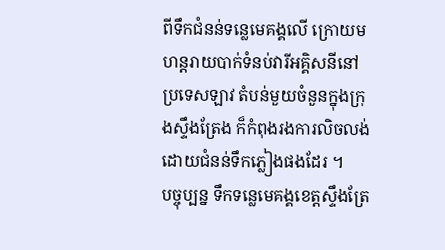ពីទឹកជំនន់ទន្លេមេគង្គលើ ក្រោយមហន្តរាយបាក់ទំនប់វារីអគ្គិសនីនៅប្រទេសឡាវ តំបន់មួយចំនួនក្នុងក្រុងស្ទឹងត្រែង ក៏កំពុងរងការលិចលង់ ដោយជំនន់ទឹកភ្លៀងផងដែរ ។
បច្ចុប្បន្ន ទឹកទន្លេមេគង្គខេត្តស្ទឹងត្រែ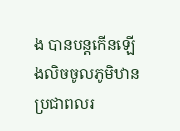ង បានបន្តកើនឡើងលិចចូលភូមិឋានប្រជាពលរ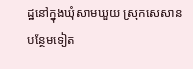ដ្ឋនៅក្នុងឃុំសាមឃួយ ស្រុកសេសាន បន្ថែមទៀត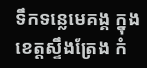ទឹកទន្លេមេគង្គ ក្នុងខេត្តស្ទឹងត្រែង កំ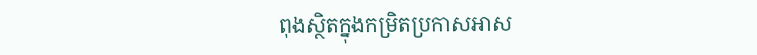ពុងស្ថិតក្នុងកម្រិតប្រកាសអាស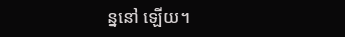ន្ននៅ ឡើយ។